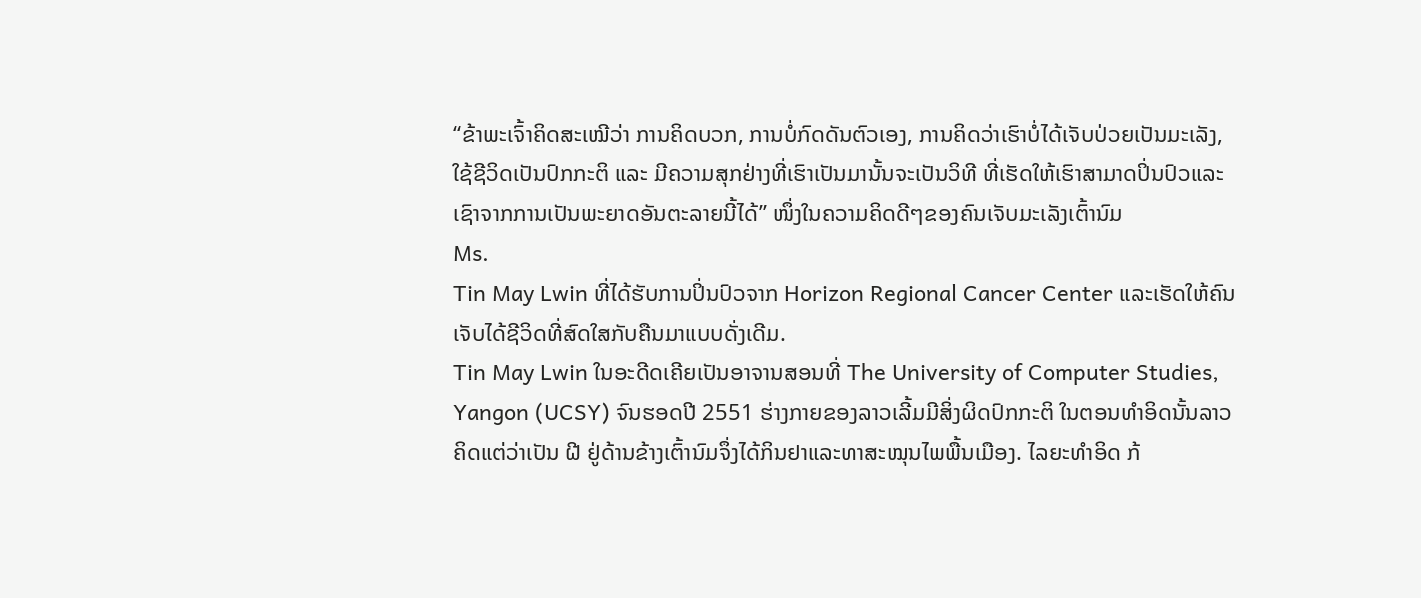“ຂ້າພະເຈົ້າຄິດສະເໝີວ່າ ການຄິດບວກ, ການບໍ່ກົດດັນຕົວເອງ, ການຄິດວ່າເຮົາບໍ່ໄດ້ເຈັບປ່ວຍເປັນມະເລັງ, ໃຊ້ຊີວິດເປັນປົກກະຕິ ແລະ ມີຄວາມສຸກຢ່າງທີ່ເຮົາເປັນມານັ້ນຈະເປັນວິທີ ທີ່ເຮັດໃຫ້ເຮົາສາມາດປິ່ນປົວແລະເຊົາຈາກການເປັນພະຍາດອັນຕະລາຍນີ້ໄດ້” ໜຶ່ງໃນຄວາມຄິດດີໆຂອງຄົນເຈັບມະເລັງເຕົ້ານົມ
Ms.
Tin May Lwin ທີ່ໄດ້ຮັບການປິ່ນປົວຈາກ Horizon Regional Cancer Center ແລະເຮັດໃຫ້ຄົນເຈັບໄດ້ຊີວິດທີ່ສົດໃສກັບຄືນມາແບບດັ່ງເດີມ.
Tin May Lwin ໃນອະດີດເຄີຍເປັນອາຈານສອນທີ່ The University of Computer Studies, Yangon (UCSY) ຈົນຮອດປີ 2551 ຮ່າງກາຍຂອງລາວເລີ້ມມີສິ່ງຜິດປົກກະຕິ ໃນຕອນທຳອິດນັ້ນລາວຄິດແຕ່ວ່າເປັນ ຝີ ຢູ່ດ້ານຂ້າງເຕົ້ານົມຈຶ່ງໄດ້ກິນຢາແລະທາສະໝຸນໄພພື້ນເມືອງ. ໄລຍະທຳອິດ ກ້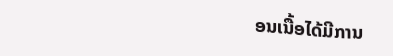ອນເນື້ອໄດ້ມີການ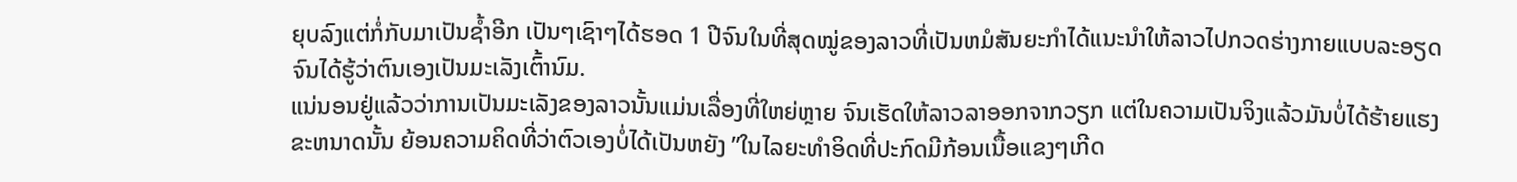ຍຸບລົງແຕ່ກໍ່ກັບມາເປັນຊ້ຳອີກ ເປັນໆເຊົາໆໄດ້ຮອດ 1 ປີຈົນໃນທີ່ສຸດໝູ່ຂອງລາວທີ່ເປັນຫມໍສັນຍະກຳໄດ້ແນະນຳໃຫ້ລາວໄປກວດຮ່າງກາຍແບບລະອຽດຈົນໄດ້ຮູ້ວ່າຕົນເອງເປັນມະເລັງເຕົ້ານົມ.
ແນ່ນອນຢູ່ແລ້ວວ່າການເປັນມະເລັງຂອງລາວນັ້ນແມ່ນເລື່ອງທີ່ໃຫຍ່ຫຼາຍ ຈົນເຮັດໃຫ້ລາວລາອອກຈາກວຽກ ແຕ່ໃນຄວາມເປັນຈິງແລ້ວມັນບໍ່ໄດ້ຮ້າຍແຮງຂະຫນາດນັ້ນ ຍ້ອນຄວາມຄິດທີ່ວ່າຕົວເອງບໍ່ໄດ້ເປັນຫຍັງ ”ໃນໄລຍະທຳອິດທີ່ປະກົດມີກ້ອນເນື້ອແຂງໆເກີດ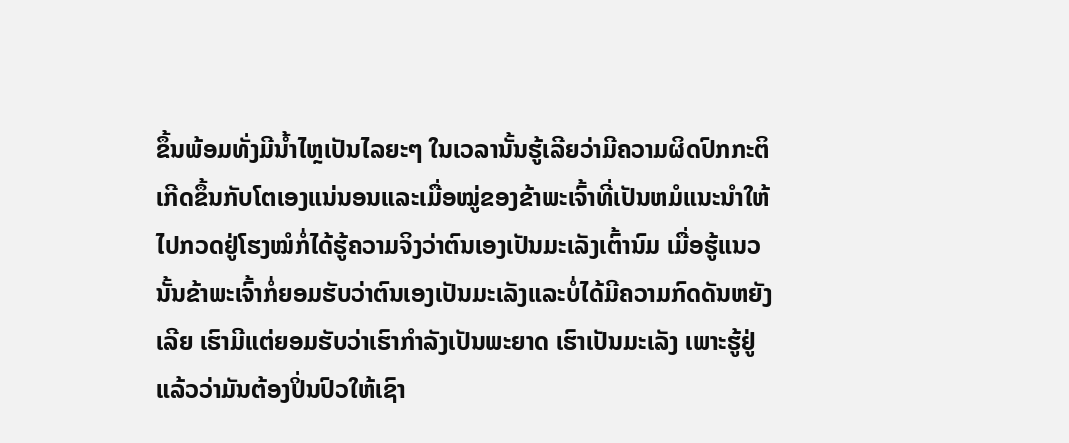ຂຶ້ນພ້ອມທັ່ງມີນ້ຳໄຫຼເປັນໄລຍະໆ ໃນເວລານັ້ນຮູ້ເລີຍວ່າມີຄວາມຜິດປົກກະຕິເກີດຂຶ້ນກັບໂຕເອງແນ່ນອນແລະເມື່ອໝູ່ຂອງຂ້າພະເຈົ້າທີ່ເປັນຫມໍແນະນຳໃຫ້ໄປກວດຢູ່ໂຮງໝໍກໍ່ໄດ້ຮູ້ຄວາມຈິງວ່າຕົນເອງເປັນມະເລັງເຕົ້ານົມ ເມື່ອຮູ້ແນວນັ້ນຂ້າພະເຈົ້າກໍ່ຍອມຮັບວ່າຕົນເອງເປັນມະເລັງແລະບໍ່ໄດ້ມີຄວາມກົດດັນຫຍັງເລີຍ ເຮົາມີແຕ່ຍອມຮັບວ່າເຮົາກຳລັງເປັນພະຍາດ ເຮົາເປັນມະເລັງ ເພາະຮູ້ຢູ່ແລ້ວວ່າມັນຕ້ອງປິ່ນປົວໃຫ້ເຊົາ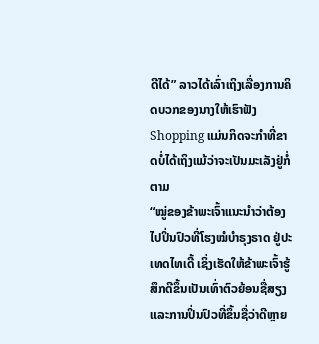ດີໄດ້” ລາວໄດ້ເລົ່າເຖິງເລື່ອງການຄິດບວກຂອງນາງໃຫ້ເຮົາຟັງ
Shopping ແມ່ນກິດຈະກຳທີ່ຂາດບໍ່ໄດ້ເຖິງແມ້ວ່າຈະເປັນມະເລັງຢູ່ກໍ່ຕາມ
“ໝູ່ຂອງຂ້າພະເຈົ້າແນະນຳວ່າຕ້ອງໄປປິ່ນປົວທີ່ໂຮງໝໍບຳຣຸງຣາດ ຢູ່ປະເທດໄທເດີ້ ເຊິ່ງເຮັດໃຫ້ຂ້າພະເຈົ້າຮູ້ສຶກດີຂຶ້ນເປັນເທົ່າຕົວຍ້ອນຊື່ສຽງແລະການປິ່ນປົວທີ່ຂຶ້ນຊື່ວ່າດີຫຼາຍ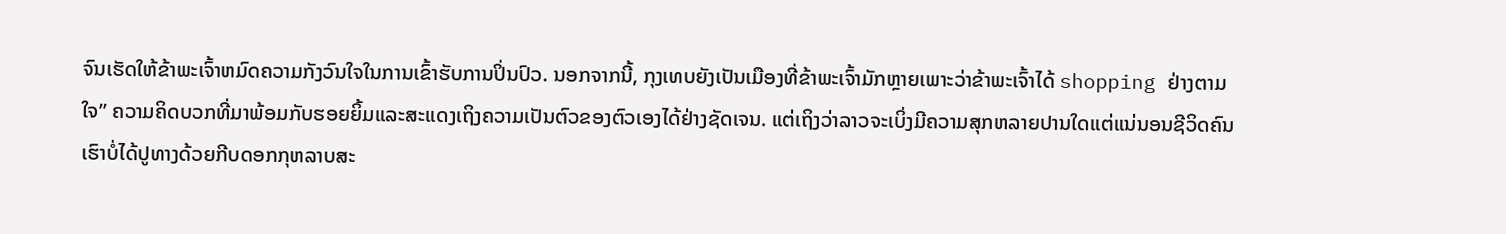ຈົນເຮັດໃຫ້ຂ້າພະເຈົ້າຫມົດຄວາມກັງວົນໃຈໃນການເຂົ້າຮັບການປິ່ນປົວ. ນອກຈາກນີ້, ກຸງເທບຍັງເປັນເມືອງທີ່ຂ້າພະເຈົ້າມັກຫຼາຍເພາະວ່າຂ້າພະເຈົ້າໄດ້ shopping ຢ່າງຕາມໃຈ” ຄວາມຄິດບວກທີ່ມາພ້ອມກັບຮອຍຍິ້ມແລະສະແດງເຖິງຄວາມເປັນຕົວຂອງຕົວເອງໄດ້ຢ່າງຊັດເຈນ. ແຕ່ເຖິງວ່າລາວຈະເບິ່ງມີຄວາມສຸກຫລາຍປານໃດແຕ່ແນ່ນອນຊີວິດຄົນເຮົາບໍ່ໄດ້ປູທາງດ້ວຍກີບດອກກຸຫລາບສະ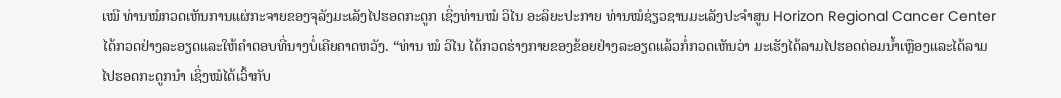ເໝີ ທ່ານໝໍກວດເຫັນການແຜ່ກະຈາຍຂອງຈຸລັງມະເລັງໄປຮອດກະດູກ ເຊິ່ງທ່ານໝໍ ວິໄນ ອະລິຍະປະກາຍ ທ່ານໝໍຊ່ຽວຊານມະເລັງປະຈຳສູນ Horizon Regional Cancer Center ໄດ້ກວດຢ່າງລະອຽດແລະໃຫ້ຄຳຕອບທີ່ນາງບໍ່ເຄີຍຄາດຫວັງ. “ທ່ານ ໝໍ ວິໄນ ໄດ້ກວດຮ່າງກາຍຂອງຂ້ອຍຢ່າງລະອຽດແລ້ວກໍ່ກວດເຫັນວ່າ ມະເຮັງໄດ້ລາມໄປຮອດຕ່ອມນ້ຳເຫຼືອງແລະໄດ້ລາມໄປຮອດກະດູກນຳ ເຊິ່ງໝໍໄດ້ເວົ້າກັບ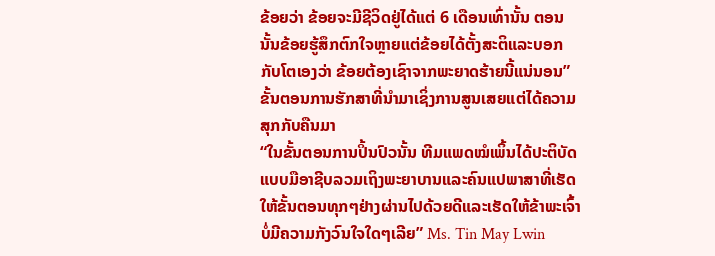ຂ້ອຍວ່າ ຂ້ອຍຈະມີຊີວິດຢູ່ໄດ້ແຕ່ 6 ເດືອນເທົ່ານັ້ນ ຕອນນັ້ນຂ້ອຍຮູ້ສຶກຕົກໃຈຫຼາຍແຕ່ຂ້ອຍໄດ້ຕັ້ງສະຕິແລະບອກກັບໂຕເອງວ່າ ຂ້ອຍຕ້ອງເຊົາຈາກພະຍາດຮ້າຍນີ້ແນ່ນອນ”
ຂັ້ນຕອນການຮັກສາທີ່ນຳມາເຊິ່ງການສູນເສຍແຕ່ໄດ້ຄວາມສຸກກັບຄືນມາ
“ໃນຂັ້ນຕອນການປິ້ນປົວນັ້ນ ທີມແພດໝໍເພິ້ນໄດ້ປະຕິບັດແບບມືອາຊີບລວມເຖິງພະຍາບານແລະຄົນແປພາສາທີ່ເຮັດໃຫ້ຂັ້ນຕອນທຸກໆຢ່າງຜ່ານໄປດ້ວຍດີແລະເຮັດໃຫ້ຂ້າພະເຈົ້າບໍ່ມີຄວາມກັງວົນໃຈໃດໆເລີຍ” Ms. Tin May Lwin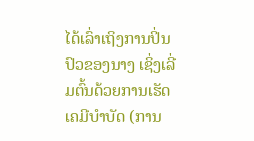ໄດ້ເລົ່າເຖິງການປິ່ນປົວຂອງນາງ ເຊິ່ງເລີ່ມຕົ້ນດ້ວຍການເຮັດເຄມີບຳບັດ (ການ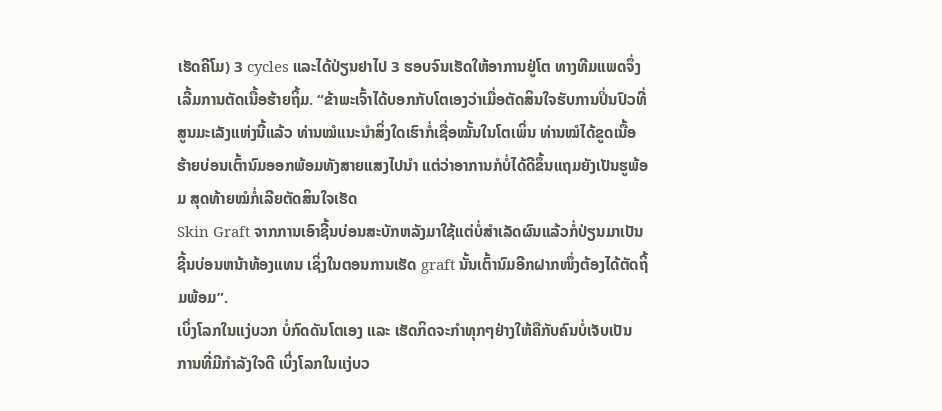ເຮັດຄີໂມ) 3 cycles ແລະໄດ້ປ່ຽນຢາໄປ 3 ຮອບຈົນເຮັດໃຫ້ອາການຢູ່ໂຕ ທາງທີມແພດຈຶ່ງເລີ້ມການຕັດເນື້ອຮ້າຍຖິ້ມ. “ຂ້າພະເຈົ້າໄດ້ບອກກັບໂຕເອງວ່າເມື່ອຕັດສິນໃຈຮັບການປິ່ນປົວທີ່ສູນມະເລັງແຫ່ງນີ້ແລ້ວ ທ່ານໝໍແນະນຳສິ່ງໃດເຮົາກໍ່ເຊື່ອໝັ້ນໃນໂຕເພິ່ນ ທ່ານໝໍໄດ້ຂູດເນື້ອຮ້າຍບ່ອນເຕົ້ານົມອອກພ້ອມທັງສາຍແສງໄປນຳ ແຕ່ວ່າອາການກໍບໍ່ໄດ້ດີຂຶ້ນແຖມຍັງເປັນຮູພ້ອມ ສຸດທ້າຍໝໍກໍ່ເລີຍຕັດສິນໃຈເຮັດ
Skin Graft ຈາກການເອົາຊີ້ນບ່ອນສະບັກຫລັງມາໃຊ້ແຕ່ບໍ່ສຳເລັດຜົນແລ້ວກໍ່ປ່ຽນມາເປັນຊີ້ນບ່ອນຫນ້າທ້ອງແທນ ເຊິ່ງໃນຕອນການເຮັດ graft ນັ້ນເຕົ້ານົມອີກຝາກໜຶ່ງຕ້ອງໄດ້ຕັດຖິ້ມພ້ອມ”.
ເບິ່ງໂລກໃນແງ່ບວກ ບໍ່ກົດດັນໂຕເອງ ແລະ ເຮັດກິດຈະກຳທຸກໆຢ່າງໃຫ້ຄືກັບຄົນບໍ່ເຈັບເປັນ
ການທີ່ມີກຳລັງໃຈດີ ເບິ່ງໂລກໃນແງ່ບວ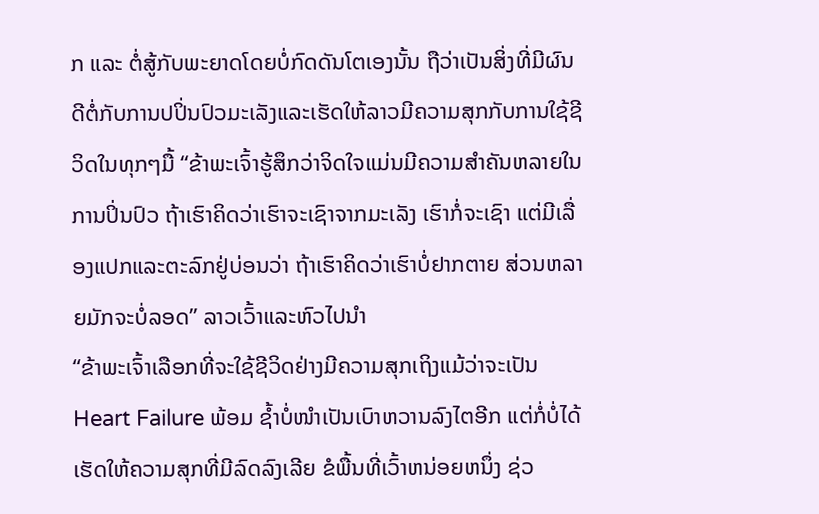ກ ແລະ ຕໍ່ສູ້ກັບພະຍາດໂດຍບໍ່ກົດດັນໂຕເອງນັ້ນ ຖືວ່າເປັນສິ່ງທີ່ມີຜົນດີຕໍ່ກັບການປປິ່ນປົວມະເລັງແລະເຮັດໃຫ້ລາວມີຄວາມສຸກກັບການໃຊ້ຊີວິດໃນທຸກໆມື້ “ຂ້າພະເຈົ້າຮູ້ສຶກວ່າຈິດໃຈແມ່ນມີຄວາມສຳຄັນຫລາຍໃນການປິ່ນປົວ ຖ້າເຮົາຄິດວ່າເຮົາຈະເຊົາຈາກມະເລັງ ເຮົາກໍ່ຈະເຊົາ ແຕ່ມີເລື່ອງແປກແລະຕະລົກຢູ່ບ່ອນວ່າ ຖ້າເຮົາຄິດວ່າເຮົາບໍ່ຢາກຕາຍ ສ່ວນຫລາຍມັກຈະບໍ່ລອດ” ລາວເວົ້າແລະຫົວໄປນຳ
“ຂ້າພະເຈົ້າເລືອກທີ່ຈະໃຊ້ຊີວິດຢ່າງມີຄວາມສຸກເຖິງແມ້ວ່າຈະເປັນ
Heart Failure ພ້ອມ ຊ້ຳບໍ່ໜຳເປັນເບົາຫວານລົງໄຕອີກ ແຕ່ກໍ່ບໍ່ໄດ້ເຮັດໃຫ້ຄວາມສຸກທີ່ມີລົດລົງເລີຍ ຂໍພື້ນທີ່ເວົ້າຫນ່ອຍຫນຶ່ງ ຊ່ວ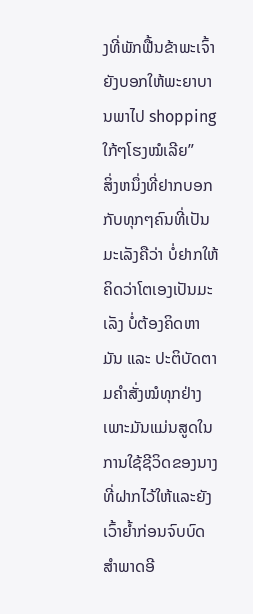ງທີ່ພັກຟື້ນຂ້າພະເຈົ້າຍັງບອກໃຫ້ພະຍາບານພາໄປ shopping ໃກ້ໆໂຮງໝໍເລີຍ”
ສິ່ງຫນຶ່ງທີ່ຢາກບອກກັບທຸກໆຄົນທີ່ເປັນມະເລັງຄືວ່າ ບໍ່ຢາກໃຫ້ຄິດວ່າໂຕເອງເປັນມະເລັງ ບໍ່ຕ້ອງຄິດຫາມັນ ແລະ ປະຕິບັດຕາມຄຳສັ່ງໝໍທຸກຢ່າງ ເພາະມັນແມ່ນສູດໃນການໃຊ້ຊີວິດຂອງນາງທີ່ຝາກໄວ້ໃຫ້ແລະຍັງເວົ້າຍ້ຳກ່ອນຈົບບົດສຳພາດອີ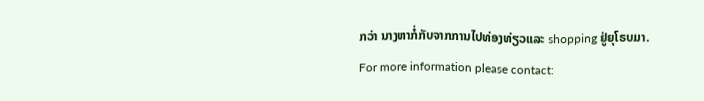ກວ່າ ນາງຫາກໍ່ກັບຈາກການໄປທ່ອງທ່ຽວແລະ shopping ຢູ່ຍຸໂຣບມາ.
For more information please contact: